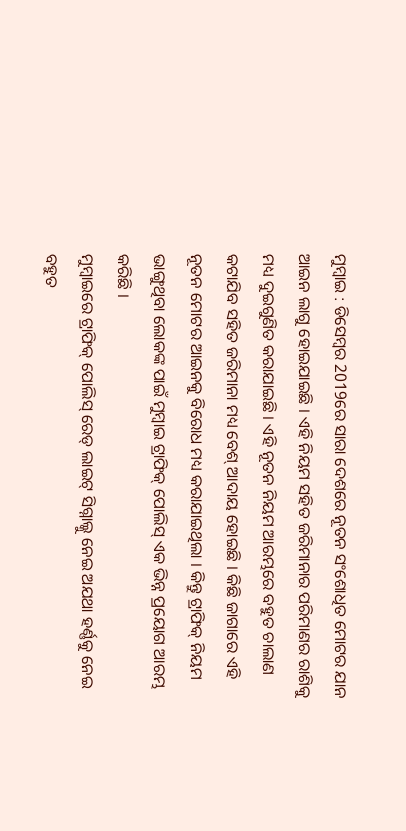ମୁମ୍ବାଇ : ଡିସେମ୍ବର 2019ରେ ସାରା ଦେଶରେ ନୂତନ ସଂଶୋଧିତ ମୋଟର ଯାନ ଆଇନ ଲାଗୁ ହୋଇଯାଇଛି । ଏହି ନିୟମ ସହିତ ଜରିମାନାର ପରିମାଣର ରାଶିକୁ ମଧ୍ୟ ଦୁଇଗୁଣିତ କରାଯାଇଛି । ଏହି ନୂତନ ନିୟମ ଆରମ୍ଭରେ ବହୁତ ଚାଲାଣ କଟାଯିବ ସହିତ ଜରିମାନା ମଧ୍ୟ ବେଶ୍ ଆଦାୟ ହୋଇଛି । କିଛି ଜାଗାରେ ଏହି ନୂତନ ମୋଟର ଆଇନକୁ ବିରୋଧ ମଧ୍ୟ କରାଯାଇଥିଲା । କିନ୍ତୁ ଟ୍ରାଫିକ୍ ନିୟମ ଭାଙ୍ଗୁଥିବା ଲୋକଙ୍କ ପାଇଁ ମୁମ୍ବାଇ ଟ୍ରାଫିକ୍ ପୋଲିସ୍ ଏକ ଭିନ୍ନ ପ୍ରୟୋଗ ଆରମ୍ଭ କରିଛି ।
ମୁମ୍ବାଇରେ ଟ୍ରାଫିକ୍ ପୋଲିସ୍ ରେଡ୍ ଲାଇଟ୍ ସିଗ୍ନାଲ୍କୁ ନେଇ ଅଯଥା ହର୍ଣ୍ଣକୁ ନେଇ ବହୁତ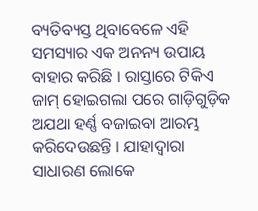ବ୍ୟତିବ୍ୟସ୍ତ ଥିବାବେଳେ ଏହି ସମସ୍ୟାର ଏକ ଅନନ୍ୟ ଉପାୟ ବାହାର କରିଛି । ରାସ୍ତାରେ ଟିକିଏ ଜାମ୍ ହୋଇଗଲା ପରେ ଗାଡ଼ିଗୁଡ଼ିକ ଅଯଥା ହର୍ଣ୍ଣ ବଜାଇବା ଆରମ୍ଭ କରିଦେଉଛନ୍ତି । ଯାହାଦ୍ବାରା ସାଧାରଣ ଲୋକେ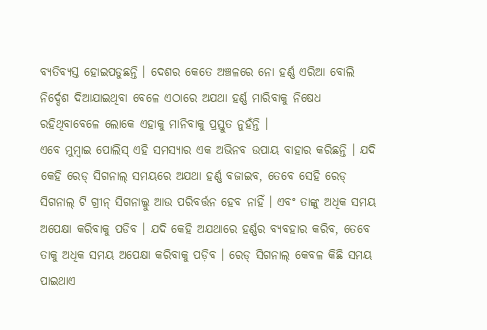ବ୍ୟତିବ୍ୟସ୍ତ ହୋଇପଡୁଛନ୍ତି । ଦେଶର କେତେ ଅଞ୍ଚଳରେ ନୋ ହର୍ଣ୍ଣ ଏରିଆ ବୋଲି ନିର୍ଦ୍ଦେଶ ଦିଆଯାଇଥିବା ବେଳେ ଏଠାରେ ଅଯଥା ହର୍ଣ୍ଣ ମାରିବାକୁ ନିଷେଧ ରହିଥିବାବେଳେ ଲୋକେ ଏହାକୁ ମାନିବାକୁ ପ୍ରସ୍ତୁତ ନୁହଁନ୍ତି ।
ଏବେ ମୁମ୍ବାଇ ପୋଲିସ୍ ଏହି ସମସ୍ୟାର ଏକ ଅଭିନବ ଉପାୟ ବାହାର କରିଛନ୍ତି । ଯଦି କେହି ରେଡ୍ ସିଗନାଲ୍ ସମୟରେ ଅଯଥା ହର୍ଣ୍ଣ ବଜାଇବ, ତେବେ ସେହି ରେଡ୍ ସିଗନାଲ୍ ଟି ଗ୍ରୀନ୍ ସିଗନାଲ୍କୁ ଆଉ ପରିବର୍ତ୍ତନ ହେବ ନାହିଁ । ଏବଂ ତାଙ୍କୁ ଅଧିକ ସମୟ ଅପେକ୍ଷା କରିବାକୁ ପଡିବ । ଯଦି କେହି ଅଯଥାରେ ହର୍ଣ୍ଣର ବ୍ୟବହାର କରିବ, ତେବେ ତାକୁ ଅଧିକ ସମୟ ଅପେକ୍ଷା କରିବାକୁ ପଡ଼ିବ । ରେଡ୍ ସିଗନାଲ୍ କେବଳ କିଛି ସମୟ ପାଇଥାଏ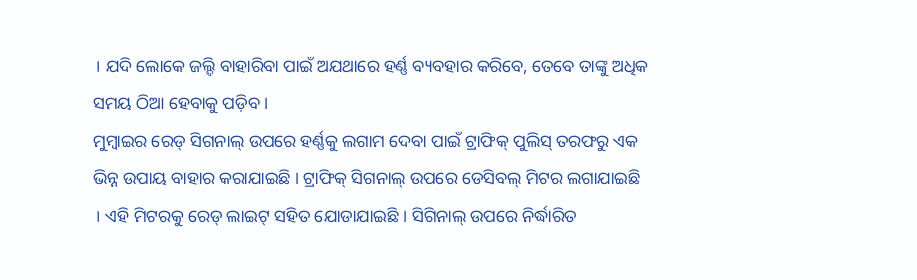। ଯଦି ଲୋକେ ଜଲ୍ଦି ବାହାରିବା ପାଇଁ ଅଯଥାରେ ହର୍ଣ୍ଣ ବ୍ୟବହାର କରିବେ, ତେବେ ତାଙ୍କୁ ଅଧିକ ସମୟ ଠିଆ ହେବାକୁ ପଡ଼ିବ ।
ମୁମ୍ବାଇର ରେଡ୍ ସିଗନାଲ୍ ଉପରେ ହର୍ଣ୍ଣକୁ ଲଗାମ ଦେବା ପାଇଁ ଟ୍ରାଫିକ୍ ପୁଲିସ୍ ତରଫରୁ ଏକ ଭିନ୍ନ ଉପାୟ ବାହାର କରାଯାଇଛି । ଟ୍ରାଫିକ୍ ସିଗନାଲ୍ ଉପରେ ଡେସିବଲ୍ ମିଟର ଲଗାଯାଇଛି । ଏହି ମିଟରକୁ ରେଡ୍ ଲାଇଟ୍ ସହିତ ଯୋଡାଯାଇଛି । ସିଗିନାଲ୍ ଉପରେ ନିର୍ଦ୍ଧାରିତ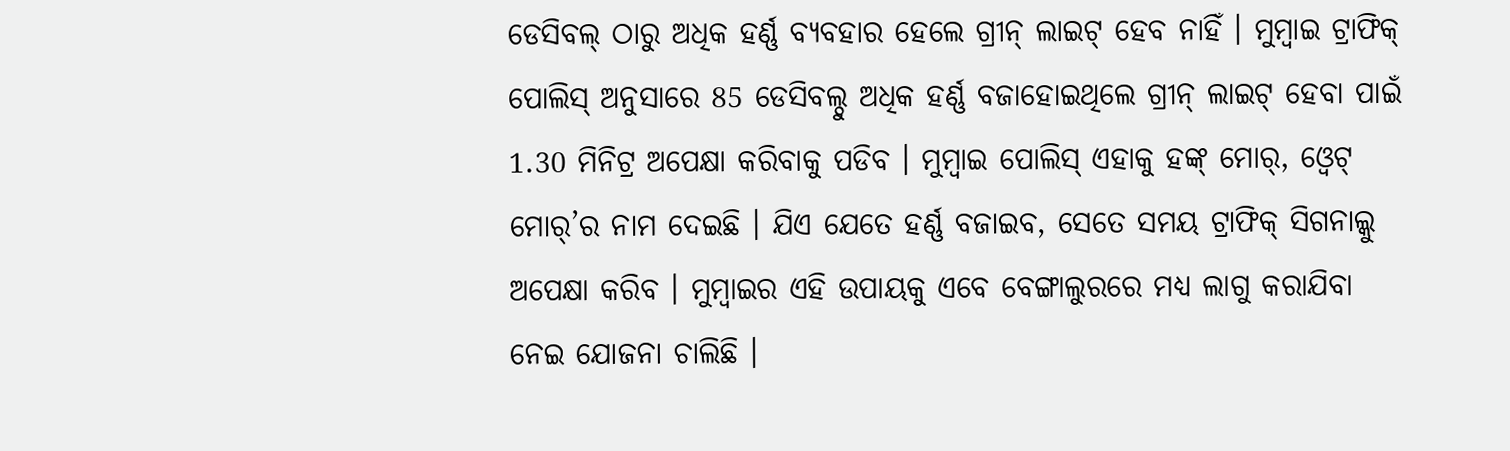ଡେସିବଲ୍ ଠାରୁ ଅଧିକ ହର୍ଣ୍ଣ ବ୍ୟବହାର ହେଲେ ଗ୍ରୀନ୍ ଲାଇଟ୍ ହେବ ନାହିଁ । ମୁମ୍ବାଇ ଟ୍ରାଫିକ୍ ପୋଲିସ୍ ଅନୁସାରେ 85 ଡେସିବଲ୍ଠୁ ଅଧିକ ହର୍ଣ୍ଣ ବଜାହୋଇଥିଲେ ଗ୍ରୀନ୍ ଲାଇଟ୍ ହେବା ପାଇଁ 1.30 ମିନିଟ୍ର ଅପେକ୍ଷା କରିବାକୁ ପଡିବ । ମୁମ୍ବାଇ ପୋଲିସ୍ ଏହାକୁ ହଙ୍କ୍ ମୋର୍, ଓ୍ବେଟ୍ ମୋର୍’ର ନାମ ଦେଇଛି । ଯିଏ ଯେତେ ହର୍ଣ୍ଣ ବଜାଇବ, ସେତେ ସମୟ ଟ୍ରାଫିକ୍ ସିଗନାଲ୍କୁ ଅପେକ୍ଷା କରିବ । ମୁମ୍ବାଇର ଏହି ଉପାୟକୁ ଏବେ ବେଙ୍ଗାଲୁରରେ ମଧ୍ୟ ଲାଗୁ କରାଯିବା ନେଇ ଯୋଜନା ଚାଲିଛି ।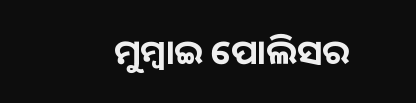ମୁମ୍ବାଇ ପୋଲିସର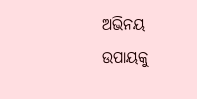ଅଭିନୟ ଉପାୟକୁ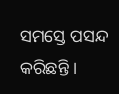ସମସ୍ତେ ପସନ୍ଦ କରିଛନ୍ତି ।